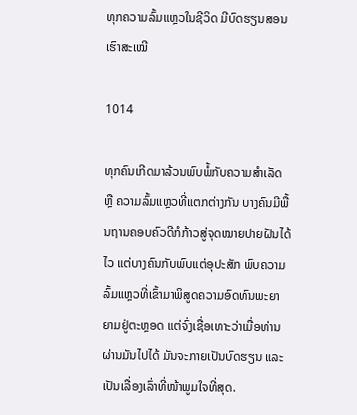ທຸກຄວາມລົ້ມແຫຼວໃນຊີວິດ ມີບົດຮຽນສອນເຮົາສະເໝີ

1014

ທຸກຄົນເກີດມາລ້ວນພົບພໍ້ກັບຄວາມສໍາເລັດ ຫຼື ຄວາມລົ້ມແຫຼວທີ່ແຕກຕ່າງກັນ ບາງຄົນມີພື້ນຖານຄອບຄົວດີກໍກ້າວສູ່ຈຸດໝາຍປາຍຝັນໄດ້ໄວ ແຕ່ບາງຄົນກັບພົບແຕ່ອຸປະສັກ ພົບຄວາມລົ້ມແຫຼວທີ່ເຂົ້າມາພິສູດຄວາມອົດທົນພະຍາຍາມຢູ່ຕະຫຼອດ ແຕ່ຈົ່ງເຊື່ອເທາະວ່າເມື່ອທ່ານຜ່ານມັນໄປໄດ້ ມັນຈະກາຍເປັນບົດຮຽນ ແລະ ເປັນເລື່ອງເລົ່າທີ່ໜ້າພູມໃຈທີ່ສຸດ.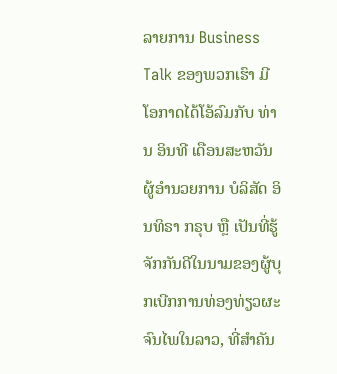ລາຍການ Business Talk ຂອງພວກເຮົາ ມີໂອກາດໄດ້ໂອ້ລົມກັບ ທ່ານ ອິນທີ ເດືອນສະຫວັນ ຜູ້ອໍານວຍການ ບໍລິສັດ ອິນທິຣາ ກຣຸບ ຫຼື ເປັນທີ່ຮູ້ຈັກກັນດີໃນນາມຂອງຜູ້ບຸກເບີກການທ່ອງທ່ຽວຜະຈົນໄພໃນລາວ, ທີ່ສໍາຄັນ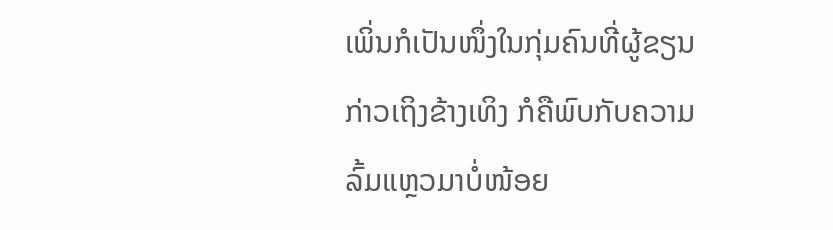ເພິ່ນກໍເປັນໜຶ່ງໃນກຸ່ມຄົນທີ່ຜູ້ຂຽນກ່າວເຖິງຂ້າງເທິງ ກໍຄືພົບກັບຄວາມລົ້ມແຫຼວມາບໍ່ໜ້ອຍ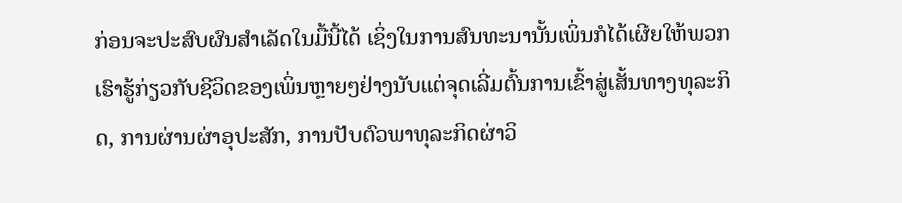ກ່ອນຈະປະສົບຜົນສໍາເລັດໃນມື້ນີ້ໄດ້ ເຊິ່ງໃນການສົນທະນານັ້ນເພິ່ນກໍໄດ້ເຜີຍໃຫ້ພວກເຮົາຮູ້ກ່ຽວກັບຊີວິດຂອງເພິ່ນຫຼາຍໆຢ່າງນັບແຕ່ຈຸດເລີ່ມຕົ້ນການເຂົ້າສູ່ເສັ້ນທາງທຸລະກິດ, ການຜ່ານຜ່າອຸປະສັກ, ການປັບຕົວພາທຸລະກິດຜ່າວິ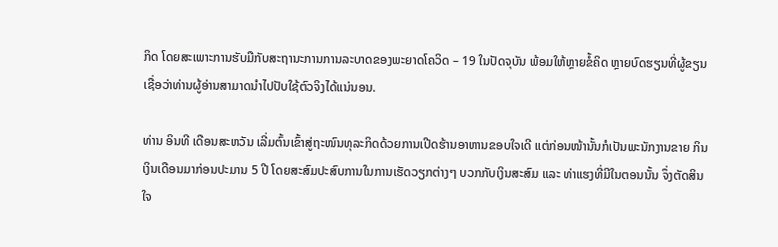ກິດ ໂດຍສະເພາະການຮັບມືກັບສະຖານະການການລະບາດຂອງພະຍາດໂຄວິດ – 19 ໃນປັດຈຸບັນ ພ້ອມໃຫ້ຫຼາຍຂໍ້ຄິດ ຫຼາຍບົດຮຽນທີ່ຜູ້ຂຽນເຊື່ອວ່າທ່ານຜູ້ອ່ານສາມາດນໍາໄປປັບໃຊ້ຕົວຈິງໄດ້ແນ່ນອນ.

ທ່ານ ອິນທີ ເດືອນສະຫວັນ ເລີ່ມຕົ້ນເຂົ້າສູ່ຖະໜົນທຸລະກິດດ້ວຍການເປີດຮ້ານອາຫານຂອບໃຈເດີ ແຕ່ກ່ອນໜ້ານັ້ນກໍເປັນພະນັກງານຂາຍ ກິນເງິນເດືອນມາກ່ອນປະມານ 5 ປີ ໂດຍສະສົມປະສົບການໃນການເຮັດວຽກຕ່າງໆ ບວກກັບເງິນສະສົມ ແລະ ທ່າແຮງທີ່ມີໃນຕອນນັ້ນ ຈຶ່ງຕັດສິນໃຈ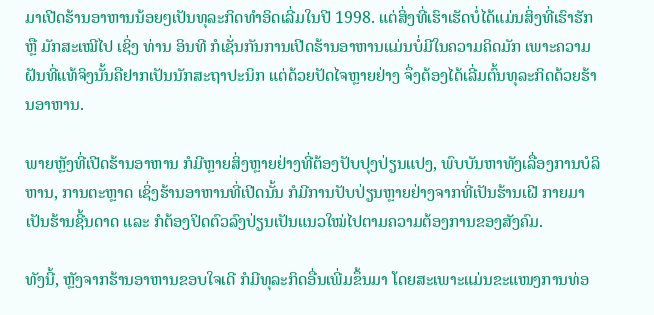ມາເປີດຮ້ານອາຫານນ້ອຍໆເປັນທຸລະກິດທໍາອິດເລີ່ມໃນປີ 1998. ແຕ່ສິ່ງທີ່ເຮົາເຮັດບໍ່ໄດ້ແມ່ນສິ່ງທີ່ເຮົາຮັກ ຫຼື ມັກສະເໝີໄປ ເຊິ່ງ ທ່ານ ອິນທີ ກໍເຊັ່ນກັນການເປີດຮ້ານອາຫານແມ່ນບໍ່ມີໃນຄວາມຄິດມັກ ເພາະຄວາມຝັນທີ່ແທ້ຈິງນັ້ນຄືຢາກເປັນນັກສະຖາປະນິກ ແຕ່ດ້ວຍປັດໄຈຫຼາຍຢ່າງ ຈຶ່ງຕ້ອງໄດ້ເລີ່ມຕົ້ນທຸລະກິດດ້ວຍຮ້ານອາຫານ.

ພາຍຫຼັງທີ່ເປີດຮ້ານອາຫານ ກໍມີຫຼາຍສິ່ງຫຼາຍຢ່າງທີ່ຕ້ອງປັບປຸງປ່ຽນແປງ, ພົບບັນຫາທັງເລື່ອງການບໍລິຫານ, ການຕະຫຼາດ ເຊິ່ງຮ້ານອາຫານທີ່ເປີດນັ້ນ ກໍມີການປັບປ່ຽນຫຼາຍຢ່າງຈາກທີ່ເປັນຮ້ານເຝີ ກາຍມາເປັນຮ້ານຊີ້ນດາດ ແລະ ກໍຕ້ອງປິດຕົວລົງປ່ຽນເປັນແນວໃໝ່ໄປຕາມຄວາມຕ້ອງການຂອງສັງຄົມ.

ທັງນີ້, ຫຼັງຈາກຮ້ານອາຫານຂອບໃຈເດີ ກໍມີທຸລະກິດອື່ນເພີ່ມຂຶ້ນມາ ໂດຍສະເພາະແມ່ນຂະແໜງການທ່ອ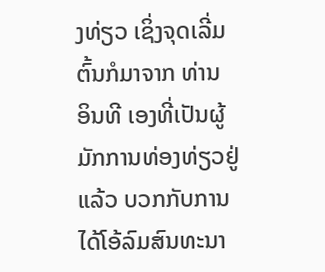ງທ່ຽວ ເຊິ່ງຈຸດເລີ່ມຕົ້ນກໍມາຈາກ ທ່ານ ອິນທີ ເອງທີ່ເປັນຜູ້ມັກການທ່ອງທ່ຽວຢູ່ແລ້ວ ບວກກັບການໄດ້ໂອ້ລົມສົນທະນາ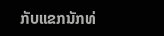ກັບແຂກນັກທ່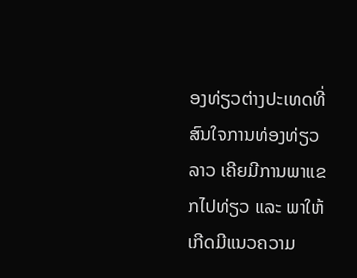ອງທ່ຽວຕ່າງປະເທດທີ່ສົນໃຈການທ່ອງທ່ຽວລາວ ເຄີຍມີການພາແຂກໄປທ່ຽວ ແລະ ພາໃຫ້ເກີດມີແນວຄວາມ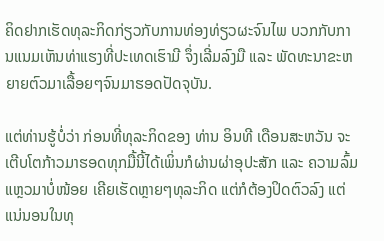ຄິດຢາກເຮັດທຸລະກິດກ່ຽວກັບການທ່ອງທ່ຽວຜະຈົນໄພ ບວກກັບການແນມເຫັນທ່າແຮງທີ່ປະເທດເຮົາມີ ຈຶ່ງເລີ່ມລົງມື ແລະ ພັດທະນາຂະຫຍາຍຕົວມາເລື້ອຍໆຈົນມາຮອດປັດຈຸບັນ.

ແຕ່ທ່ານຮູ້ບໍ່ວ່າ ກ່ອນທີ່ທຸລະກິດຂອງ ທ່ານ ອິນທີ ເດືອນສະຫວັນ ຈະເຕີບໂຕກ້າວມາຮອດທຸກມື້ນີ້ໄດ້ເພິ່ນກໍຜ່ານຜ່າອຸປະສັກ ແລະ ຄວາມລົ້ມແຫຼວມາບໍ່ໜ້ອຍ ເຄີຍເຮັດຫຼາຍໆທຸລະກິດ ແຕ່ກໍຕ້ອງປິດຕົວລົງ ແຕ່ແນ່ນອນໃນທຸ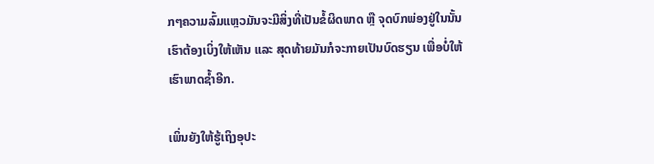ກໆຄວາມລົ້ມແຫຼວມັນຈະມີສິ່ງທີ່ເປັນຂໍ້ຜິດພາດ ຫຼື ຈຸດບົກພ່ອງຢູ່ໃນນັ້ນເຮົາຕ້ອງເບິ່ງໃຫ້ເຫັນ ແລະ ສຸດທ້າຍມັນກໍຈະກາຍເປັນບົດຮຽນ ເພື່ອບໍ່ໃຫ້ເຮົາພາດຊໍ້າອີກ.

ເພິ່ນຍັງໃຫ້ຮູ້ເຖິງອຸປະ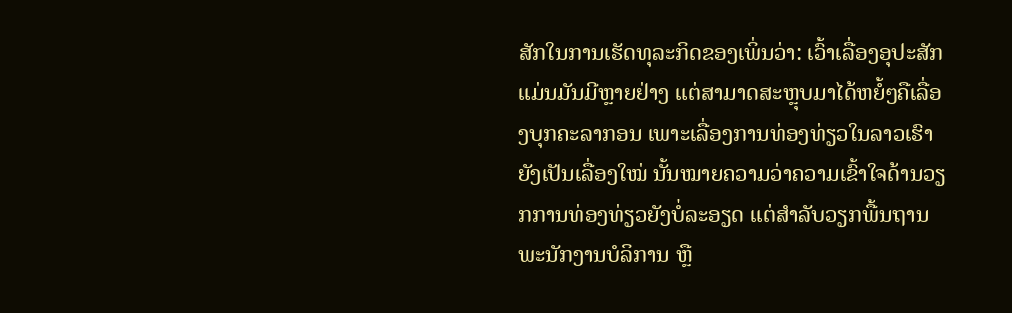ສັກໃນການເຮັດທຸລະກິດຂອງເພິ່ນວ່າ: ເວົ້າເລື່ອງອຸປະສັກແມ່ນມັນມີຫຼາຍຢ່າງ ແຕ່ສາມາດສະຫຼຸບມາໄດ້ຫຍໍ້ໆຄືເລື່ອງບຸກຄະລາກອນ ເພາະເລື່ອງການທ່ອງທ່ຽວໃນລາວເຮົາຍັງເປັນເລື່ອງໃໝ່ ນັ້ນໝາຍຄວາມວ່າຄວາມເຂົ້າໃຈດ້ານວຽກການທ່ອງທ່ຽວຍັງບໍ່ລະອຽດ ແຕ່ສໍາລັບວຽກພື້ນຖານພະນັກງານບໍລິການ ຫຼື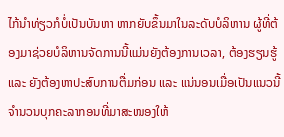ໄກ້ນໍາທ່ຽວກໍບໍ່ເປັນບັນຫາ ຫາກຍັບຂຶ້ນມາໃນລະດັບບໍລິຫານ ຜູ້ທີ່ຕ້ອງມາຊ່ວຍບໍລິຫານຈັດການນີ້ແມ່ນຍັງຕ້ອງການເວລາ, ຕ້ອງຮຽນຮູ້ ແລະ ຍັງຕ້ອງຫາປະສົບການຕື່ມກ່ອນ ແລະ ແນ່ນອນເມື່ອເປັນແນວນີ້ຈໍານວນບຸກຄະລາກອນທີ່ມາສະໜອງໃຫ້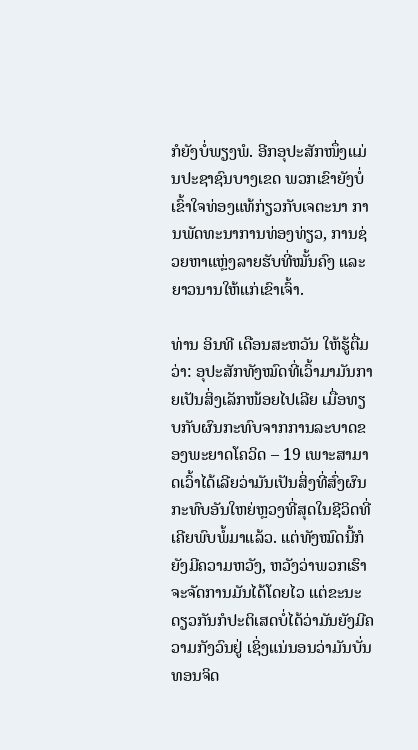ກໍຍັງບໍ່ພຽງພໍ. ອີກອຸປະສັກໜຶ່ງແມ່ນປະຊາຊົນບາງເຂດ ພວກເຂົາຍັງບໍ່ເຂົ້າໃຈທ່ອງແທ້ກ່ຽວກັບເຈຕະນາ ການພັດທະນາການທ່ອງທ່ຽວ, ການຊ່ວຍຫາແຫຼ່ງລາຍຮັບທີ່ໝັ້ນຄົງ ແລະ ຍາວນານໃຫ້ແກ່ເຂົາເຈົ້າ.

ທ່ານ ອິນທີ ເດືອນສະຫວັນ ໃຫ້ຮູ້ຕື່ມວ່າ: ອຸປະສັກທັງໝົດທີ່ເວົ້າມາມັນກາຍເປັນສິ່ງເລັກໜ້ອຍໄປເລີຍ ເມື່ອທຽບກັບຜົນກະທົບຈາກການລະບາດຂອງພະຍາດໂຄວິດ – 19 ເພາະສາມາດເວົ້າໄດ້ເລີຍວ່າມັນເປັນສິ່ງທີ່ສົ່ງຜົນກະທົບອັນໃຫຍ່ຫຼວງທີ່ສຸດໃນຊີວິດທີ່ເຄີຍພົບພໍ້ມາແລ້ວ. ແຕ່ທັງໝົດນີ້ກໍຍັງມີຄວາມຫວັງ, ຫວັງວ່າພວກເຮົາຈະຈັດການມັນໄດ້ໂດຍໄວ ແຕ່ຂະນະດຽວກັນກໍປະຕິເສດບໍ່ໄດ້ວ່າມັນຍັງມີຄວາມກັງວົນຢູ່ ເຊິ່ງແນ່ນອນວ່າມັນບັ່ນທອນຈິດ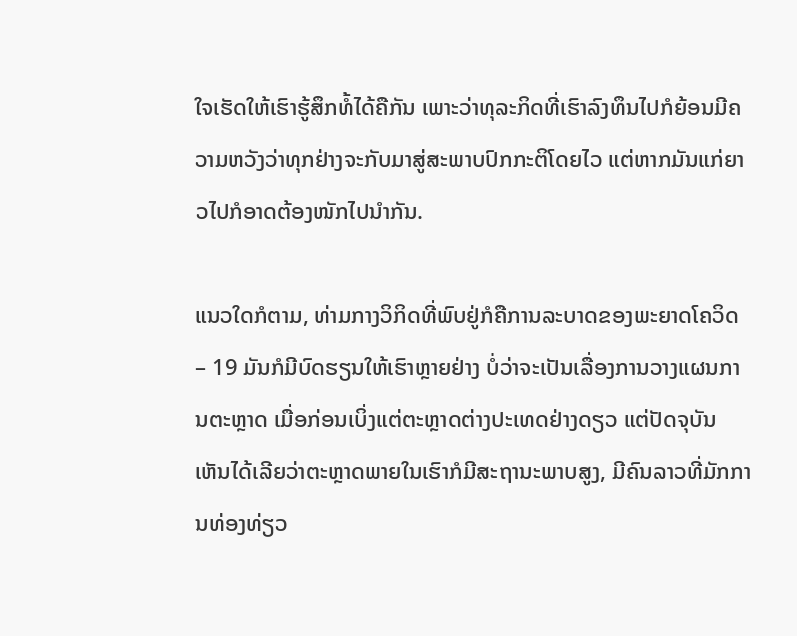ໃຈເຮັດໃຫ້ເຮົາຮູ້ສຶກທໍ້ໄດ້ຄືກັນ ເພາະວ່າທຸລະກິດທີ່ເຮົາລົງທຶນໄປກໍຍ້ອນມີຄວາມຫວັງວ່າທຸກຢ່າງຈະກັບມາສູ່ສະພາບປົກກະຕິໂດຍໄວ ແຕ່ຫາກມັນແກ່ຍາວໄປກໍອາດຕ້ອງໜັກໄປນໍາກັນ.

ແນວໃດກໍຕາມ, ທ່າມກາງວິກິດທີ່ພົບຢູ່ກໍຄືການລະບາດຂອງພະຍາດໂຄວິດ – 19 ມັນກໍມີບົດຮຽນໃຫ້ເຮົາຫຼາຍຢ່າງ ບໍ່ວ່າຈະເປັນເລື່ອງການວາງແຜນການຕະຫຼາດ ເມື່ອກ່ອນເບິ່ງແຕ່ຕະຫຼາດຕ່າງປະເທດຢ່າງດຽວ ແຕ່ປັດຈຸບັນເຫັນໄດ້ເລີຍວ່າຕະຫຼາດພາຍໃນເຮົາກໍມີສະຖານະພາບສູງ, ມີຄົນລາວທີ່ມັກການທ່ອງທ່ຽວ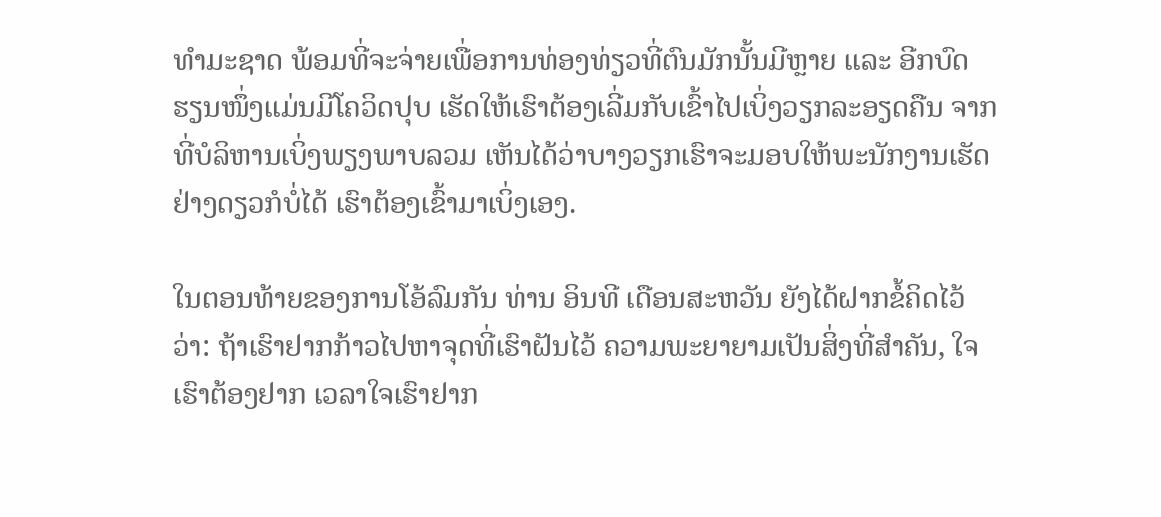ທໍາມະຊາດ ພ້ອມທີ່ຈະຈ່າຍເພື່ອການທ່ອງທ່ຽວທີ່ຕົນມັກນັ້ນມີຫຼາຍ ແລະ ອີກບົດຮຽນໜຶ່ງແມ່ນມີໂຄວິດປຸບ ເຮັດໃຫ້ເຮົາຕ້ອງເລີ່ມກັບເຂົ້າໄປເບິ່ງວຽກລະອຽດຄືນ ຈາກທີ່ບໍລິຫານເບິ່ງພຽງພາບລວມ ເຫັນໄດ້ວ່າບາງວຽກເຮົາຈະມອບໃຫ້ພະນັກງານເຮັດຢ່າງດຽວກໍບໍ່ໄດ້ ເຮົາຕ້ອງເຂົ້າມາເບິ່ງເອງ.

ໃນຕອນທ້າຍຂອງການໂອ້ລົມກັນ ທ່ານ ອິນທີ ເດືອນສະຫວັນ ຍັງໄດ້ຝາກຂໍ້ຄິດໄວ້ວ່າ: ຖ້າເຮົາຢາກກ້າວໄປຫາຈຸດທີ່ເຮົາຝັນໄວ້ ຄວາມພະຍາຍາມເປັນສິ່ງທີ່ສໍາຄັນ, ໃຈເຮົາຕ້ອງຢາກ ເວລາໃຈເຮົາຢາກ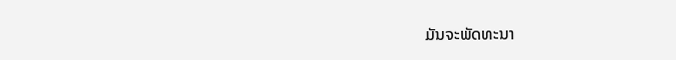ມັນຈະພັດທະນາ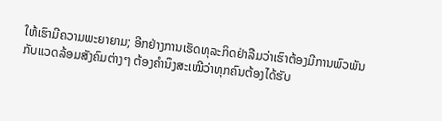ໃຫ້ເຮົາມີຄວາມພະຍາຍາມ; ອີກຢ່າງການເຮັດທຸລະກິດຢ່າລືມວ່າເຮົາຕ້ອງມີການພົວພັນກັບແວດລ້ອມສັງຄົມຕ່າງໆ ຕ້ອງຄໍານຶງສະເໝີວ່າທຸກຄົນຕ້ອງໄດ້ຮັບ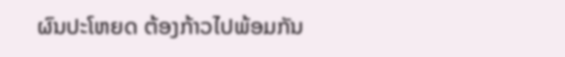ຜົນປະໂຫຍດ ຕ້ອງກ້າວໄປພ້ອມກັນ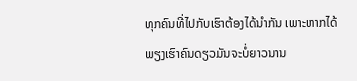ທຸກຄົນທີ່ໄປກັບເຮົາຕ້ອງໄດ້ນໍາກັນ ເພາະຫາກໄດ້ພຽງເຮົາຄົນດຽວມັນຈະບໍ່ຍາວນານ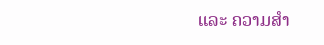ແລະ ຄວາມສໍາ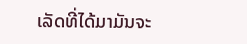ເລັດທີ່ໄດ້ມາມັນຈະ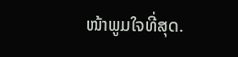ໜ້າພູມໃຈທີ່ສຸດ.